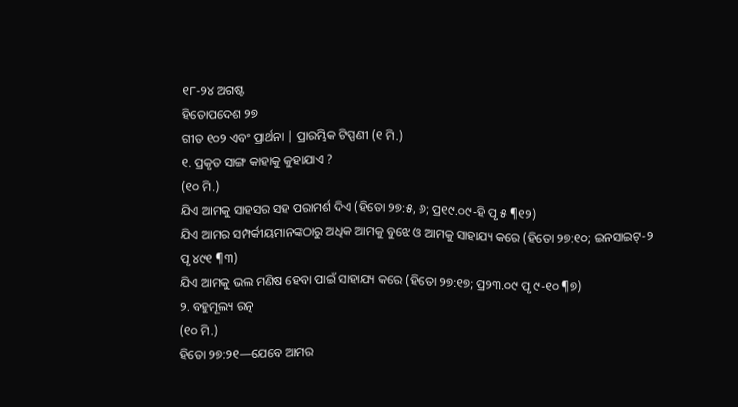୧୮-୨୪ ଅଗଷ୍ଟ
ହିତୋପଦେଶ ୨୭
ଗୀତ ୧୦୨ ଏବଂ ପ୍ରାର୍ଥନା | ପ୍ରାରମ୍ଭିକ ଟିପ୍ପଣୀ (୧ ମି.)
୧. ପ୍ରକୃତ ସାଙ୍ଗ କାହାକୁ କୁହାଯାଏ ?
(୧୦ ମି.)
ଯିଏ ଆମକୁ ସାହସର ସହ ପରାମର୍ଶ ଦିଏ (ହିତୋ ୨୭:୫, ୬; ପ୍ର୧୯.୦୯-ହି ପୃ ୫ ¶୧୨)
ଯିଏ ଆମର ସମ୍ପର୍କୀୟମାନଙ୍କଠାରୁ ଅଧିକ ଆମକୁ ବୁଝେ ଓ ଆମକୁ ସାହାଯ୍ୟ କରେ (ହିତୋ ୨୭:୧୦; ଇନସାଇଟ୍-୨ ପୃ ୪୯୧ ¶୩)
ଯିଏ ଆମକୁ ଭଲ ମଣିଷ ହେବା ପାଇଁ ସାହାଯ୍ୟ କରେ (ହିତୋ ୨୭:୧୭; ପ୍ର୨୩.୦୯ ପୃ ୯-୧୦ ¶୭)
୨. ବହୁମୂଲ୍ୟ ରତ୍ନ
(୧୦ ମି.)
ହିତୋ ୨୭:୨୧—ଯେବେ ଆମର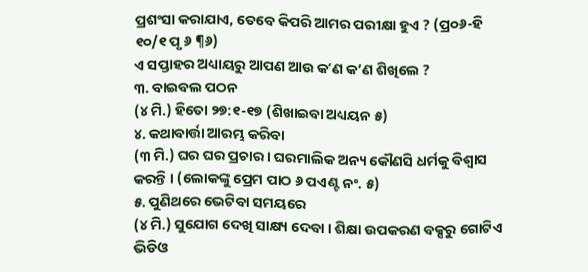ପ୍ରଶଂସା କରାଯାଏ, ତେବେ କିପରି ଆମର ପରୀକ୍ଷା ହୁଏ ? (ପ୍ର୦୬-ହି ୧୦/୧ ପୃ ୬ ¶୬)
ଏ ସପ୍ତାହର ଅଧ୍ୟାୟରୁ ଆପଣ ଆଉ କʼଣ କ’ଣ ଶିଖିଲେ ?
୩. ବାଇବଲ ପଠନ
(୪ ମି.) ହିତୋ ୨୭:୧-୧୭ (ଶିଖାଇବା ଅଧ୍ୟୟନ ୫)
୪. କଥାବାର୍ତ୍ତା ଆରମ୍ଭ କରିବା
(୩ ମି.) ଘର ଘର ପ୍ରଚାର । ଘରମାଲିକ ଅନ୍ୟ କୌଣସି ଧର୍ମକୁ ବିଶ୍ୱାସ କରନ୍ତି । (ଲୋକଙ୍କୁ ପ୍ରେମ ପାଠ ୬ ପଏଣ୍ଟ ନଂ. ୫)
୫. ପୁଣିଥରେ ଭେଟିବା ସମୟରେ
(୪ ମି.) ସୁଯୋଗ ଦେଖି ସାକ୍ଷ୍ୟ ଦେବା । ଶିକ୍ଷା ଉପକରଣ ବକ୍ସରୁ ଗୋଟିଏ ଭିଡିଓ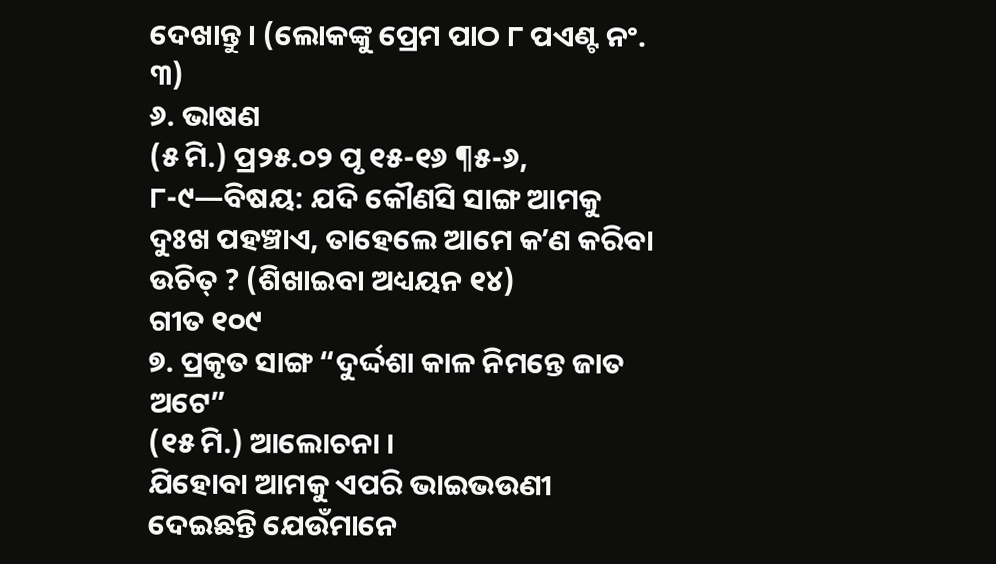ଦେଖାନ୍ତୁ । (ଲୋକଙ୍କୁ ପ୍ରେମ ପାଠ ୮ ପଏଣ୍ଟ ନଂ. ୩)
୬. ଭାଷଣ
(୫ ମି.) ପ୍ର୨୫.୦୨ ପୃ ୧୫-୧୬ ¶୫-୬, ୮-୯—ବିଷୟ: ଯଦି କୌଣସି ସାଙ୍ଗ ଆମକୁ ଦୁଃଖ ପହଞ୍ଚାଏ, ତାହେଲେ ଆମେ କʼଣ କରିବା ଉଚିତ୍ ? (ଶିଖାଇବା ଅଧ୍ୟୟନ ୧୪)
ଗୀତ ୧୦୯
୭. ପ୍ରକୃତ ସାଙ୍ଗ “ଦୁର୍ଦ୍ଦଶା କାଳ ନିମନ୍ତେ ଜାତ ଅଟେ”
(୧୫ ମି.) ଆଲୋଚନା ।
ଯିହୋବା ଆମକୁ ଏପରି ଭାଇଭଉଣୀ ଦେଇଛନ୍ତି ଯେଉଁମାନେ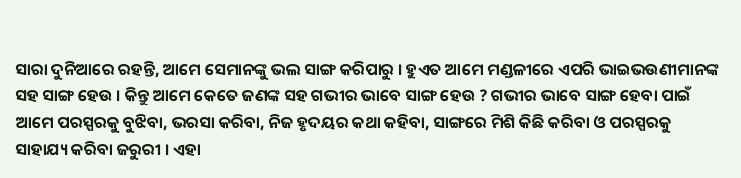ସାରା ଦୁନିଆରେ ରହନ୍ତି, ଆମେ ସେମାନଙ୍କୁ ଭଲ ସାଙ୍ଗ କରିପାରୁ । ହୁଏତ ଆମେ ମଣ୍ଡଳୀରେ ଏପରି ଭାଇଭଉଣୀମାନଙ୍କ ସହ ସାଙ୍ଗ ହେଉ । କିନ୍ତୁ ଆମେ କେତେ ଜଣଙ୍କ ସହ ଗଭୀର ଭାବେ ସାଙ୍ଗ ହେଉ ? ଗଭୀର ଭାବେ ସାଙ୍ଗ ହେବା ପାଇଁ ଆମେ ପରସ୍ପରକୁ ବୁଝିବା, ଭରସା କରିବା, ନିଜ ହୃଦୟର କଥା କହିବା, ସାଙ୍ଗରେ ମିଶି କିଛି କରିବା ଓ ପରସ୍ପରକୁ ସାହାଯ୍ୟ କରିବା ଜରୁରୀ । ଏହା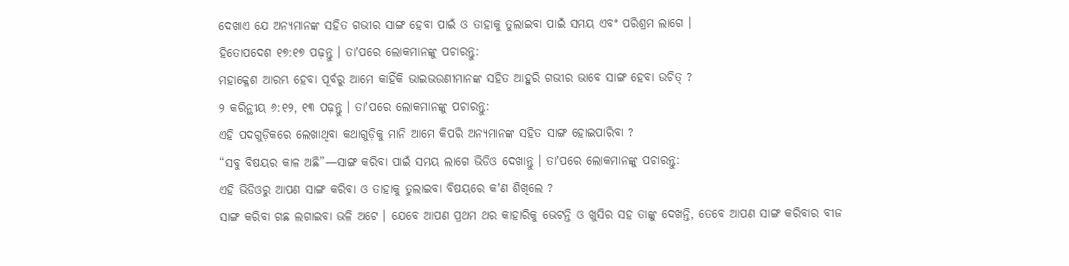ଦେଖାଏ ଯେ ଅନ୍ୟମାନଙ୍କ ସହିତ ଗଭୀର ସାଙ୍ଗ ହେବା ପାଇଁ ଓ ତାହାକୁ ତୁଲାଇବା ପାଇଁ ସମୟ ଏବଂ ପରିଶ୍ରମ ଲାଗେ ।
ହିତୋପଦେଶ ୧୭:୧୭ ପଢ଼ନ୍ତୁ । ତାʼପରେ ଲୋକମାନଙ୍କୁ ପଚାରନ୍ତୁ:
ମହାକ୍ଳେଶ ଆରମ୍ଭ ହେବା ପୂର୍ବରୁ ଆମେ କାହିଁକି ଭାଇଭଉଣୀମାନଙ୍କ ସହିତ ଆହୁରି ଗଭୀର ଭାବେ ସାଙ୍ଗ ହେବା ଉଚିତ୍ ?
୨ କରିନ୍ଥୀୟ ୬:୧୨, ୧୩ ପଢ଼ନ୍ତୁ । ତାʼପରେ ଲୋକମାନଙ୍କୁ ପଚାରନ୍ତୁ:
ଏହି ପଦଗୁଡ଼ିକରେ ଲେଖାଥିବା କଥାଗୁଡ଼ିକୁ ମାନି ଆମେ କିପରି ଅନ୍ୟମାନଙ୍କ ସହିତ ସାଙ୍ଗ ହୋଇପାରିବା ?
“ସବୁ ବିଷୟର କାଳ ଅଛି”—ସାଙ୍ଗ କରିବା ପାଇଁ ସମୟ ଲାଗେ ଭିଡିଓ ଦେଖାନ୍ତୁ । ତାʼପରେ ଲୋକମାନଙ୍କୁ ପଚାରନ୍ତୁ:
ଏହି ଭିଡିଓରୁ ଆପଣ ସାଙ୍ଗ କରିବା ଓ ତାହାକୁ ତୁଲାଇବା ବିଷୟରେ କʼଣ ଶିଖିଲେ ?
ସାଙ୍ଗ କରିବା ଗଛ ଲଗାଇବା ଭଳି ଅଟେ । ଯେବେ ଆପଣ ପ୍ରଥମ ଥର କାହାରିକୁ ଭେଟନ୍ତି ଓ ଖୁସିର ସହ ତାଙ୍କୁ ଦେଖନ୍ତି, ତେବେ ଆପଣ ସାଙ୍ଗ କରିବାର ବୀଜ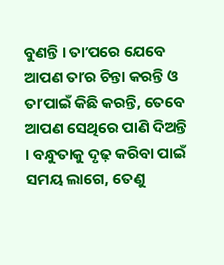ବୁଣନ୍ତି । ତାʼପରେ ଯେବେ ଆପଣ ତାʼର ଚିନ୍ତା କରନ୍ତି ଓ ତାʼପାଇଁ କିଛି କରନ୍ତି, ତେବେ ଆପଣ ସେଥିରେ ପାଣି ଦିଅନ୍ତି । ବନ୍ଧୁତାକୁ ଦୃଢ଼ କରିବା ପାଇଁ ସମୟ ଲାଗେ, ତେଣୁ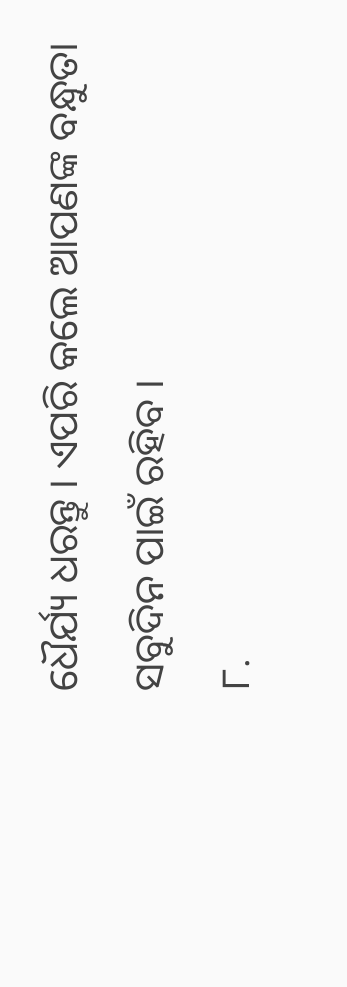ଧୈର୍ଯ୍ୟ ଧରନ୍ତୁ । ଏପରି କଲେ ଆପଣଙ୍କ ବନ୍ଧୁତା ସବୁଦିନ ପାଇଁ ରହିବ ।
୮.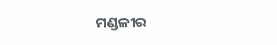ମଣ୍ଡଳୀର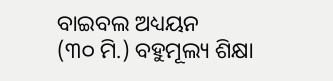ବାଇବଲ ଅଧ୍ୟୟନ
(୩୦ ମି.) ବହୁମୂଲ୍ୟ ଶିକ୍ଷା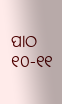ପାଠ ୧୦-୧୧